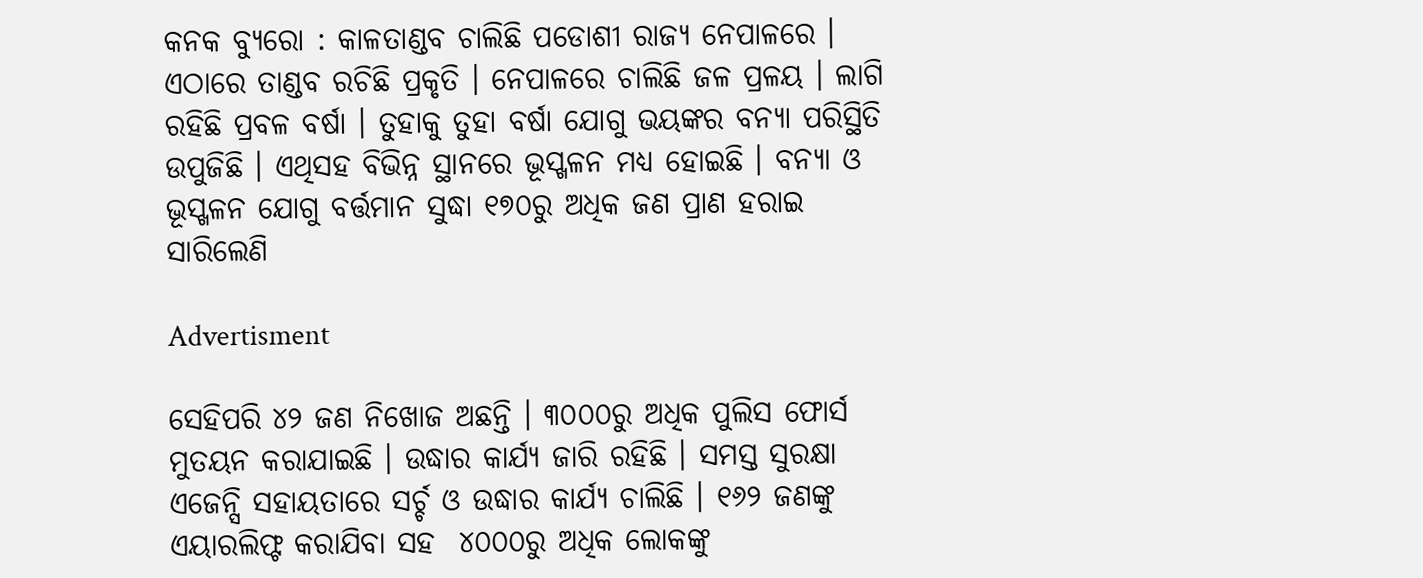କନକ ବ୍ୟୁରୋ : କାଳତାଣ୍ଡବ ଚାଲିଛି ପଡୋଶୀ ରାଜ୍ୟ ନେପାଳରେ । ଏଠାରେ ତାଣ୍ଡବ ରଚିଛି ପ୍ରକୃତି । ନେପାଳରେ ଚାଲିଛି ଜଳ ପ୍ରଳୟ । ଲାଗି ରହିଛି ପ୍ରବଳ ବର୍ଷା । ତୁହାକୁ ତୁହା ବର୍ଷା ଯୋଗୁ ଭୟଙ୍କର ବନ୍ୟା ପରିସ୍ଥିତି ଉପୁଜିଛି । ଏଥିସହ ବିଭିନ୍ନ ସ୍ଥାନରେ ଭୂସ୍ଖଳନ ମଧ୍ୟ ହୋଇଛି । ବନ୍ୟା ଓ ଭୂସ୍ଖଳନ ଯୋଗୁ ବର୍ତ୍ତମାନ ସୁଦ୍ଧା ୧୭୦ରୁ ଅଧିକ ଜଣ ପ୍ରାଣ ହରାଇ ସାରିଲେଣି

Advertisment

ସେହିପରି ୪୨ ଜଣ ନିଖୋଜ ଅଛନ୍ତି । ୩୦୦୦ରୁ ଅଧିକ ପୁଲିସ ଫୋର୍ସ ମୁତୟନ କରାଯାଇଛି । ଉଦ୍ଧାର କାର୍ଯ୍ୟ ଜାରି ରହିଛି । ସମସ୍ତ ସୁରକ୍ଷା ଏଜେନ୍ସି ସହାୟତାରେ ସର୍ଚ୍ଚ ଓ ଉଦ୍ଧାର କାର୍ଯ୍ୟ ଚାଲିଛି । ୧୬୨ ଜଣଙ୍କୁ ଏୟାରଲିଫ୍ଟ କରାଯିବା ସହ  ୪୦୦୦ରୁ ଅଧିକ ଲୋକଙ୍କୁ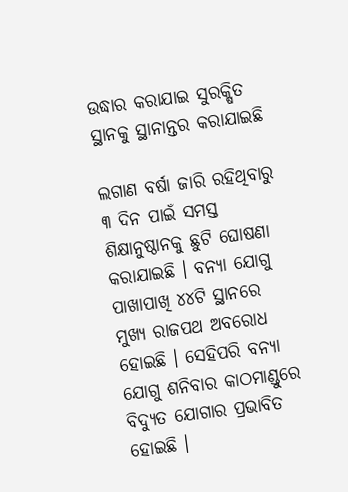ଉଦ୍ଧାର କରାଯାଇ ସୁରକ୍ଷିତ ସ୍ଥାନକୁ ସ୍ଥାନାନ୍ତର କରାଯାଇଛି

ଲଗାଣ ବର୍ଷା ଜାରି ରହିଥିବାରୁ ୩ ଦିନ ପାଇଁ ସମସ୍ତ ଶିକ୍ଷାନୁଷ୍ଠାନକୁ ଛୁଟି ଘୋଷଣା କରାଯାଇଛି । ବନ୍ୟା ଯୋଗୁ ପାଖାପାଖି ୪୪ଟି ସ୍ଥାନରେ ମୁଖ୍ୟ ରାଜପଥ ଅବରୋଧ ହୋଇଛି । ସେହିପରି ବନ୍ୟା ଯୋଗୁ ଶନିବାର କାଠମାଣ୍ଡୁରେ ବିଦ୍ୟୁତ ଯୋଗାର ପ୍ରଭାବିତ ହୋଇଛି ।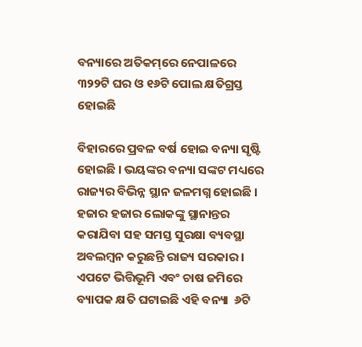ବନ୍ୟାରେ ଅତିକମ୍‌ରେ ନେପାଳରେ ୩୨୨ଟି ଘର ଓ ୧୬ଟି ପୋଲ କ୍ଷତିଗ୍ରସ୍ତ ହୋଇଛି

ବିହାରରେ ପ୍ରବଳ ବର୍ଷ ହୋଇ ବନ୍ୟା ସୃଷ୍ଟି ହୋଇଛି । ଭୟଙ୍କର ବନ୍ୟା ସଙ୍କଟ ମଧ୍ୟରେ ରାଜ୍ୟର ବିଭିନ୍ନ ସ୍ଥାନ ଜଳମଗ୍ନ ହୋଇଛି । ହଜାର ହଜାର ଲୋକଙ୍କୁ ସ୍ଥାନାନ୍ତର କରାଯିବା ସହ ସମସ୍ତ ସୁରକ୍ଷା ବ୍ୟବସ୍ଥା ଅବଲମ୍ବନ କରୁଛନ୍ତି ରାଜ୍ୟ ସରକାର । ଏପଟେ ଭିତ୍ତିଭୂମି ଏବଂ ଚାଷ ଜମିରେ ବ୍ୟାପକ କ୍ଷତି ଘଟାଇଛି ଏହି ବନ୍ୟା  ୬ଟି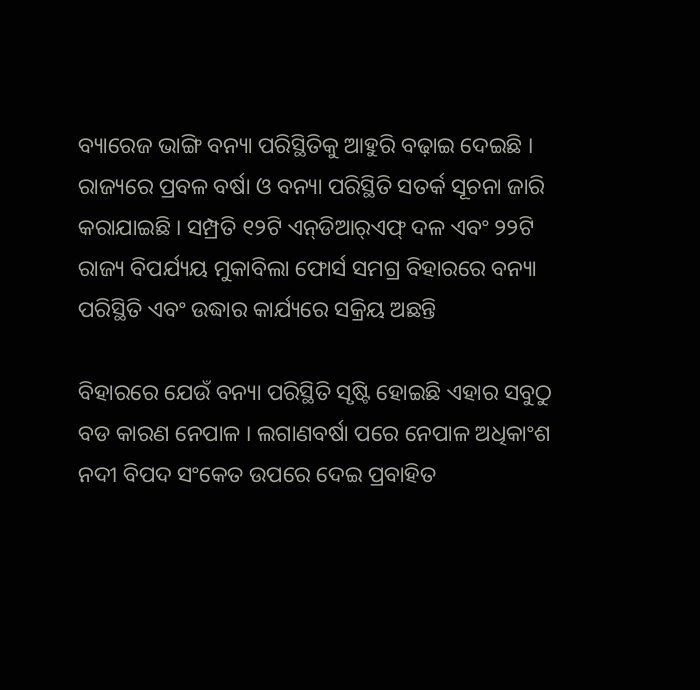ବ୍ୟାରେଜ ଭାଙ୍ଗି ବନ୍ୟା ପରିସ୍ଥିତିକୁ ଆହୁରି ବଢ଼ାଇ ଦେଇଛି । ରାଜ୍ୟରେ ପ୍ରବଳ ବର୍ଷା ଓ ବନ୍ୟା ପରିସ୍ଥିତି ସତର୍କ ସୂଚନା ଜାରି କରାଯାଇଛି । ସମ୍ପ୍ରତି ୧୨ଟି ଏନ୍‌ଡିଆର୍‌ଏଫ୍‌ ଦଳ ଏବଂ ୨୨ଟି ରାଜ୍ୟ ବିପର୍ଯ୍ୟୟ ମୁକାବିଲା ଫୋର୍ସ ସମଗ୍ର ବିହାରରେ ବନ୍ୟା ପରିସ୍ଥିତି ଏବଂ ଉଦ୍ଧାର କାର୍ଯ୍ୟରେ ସକ୍ରିୟ ଅଛନ୍ତି

ବିହାରରେ ଯେଉଁ ବନ୍ୟା ପରିସ୍ଥିତି ସୃଷ୍ଟି ହୋଇଛି ଏହାର ସବୁଠୁ ବଡ କାରଣ ନେପାଳ । ଲଗାଣବର୍ଷା ପରେ ନେପାଳ ଅଧିକାଂଶ ନଦୀ ବିପଦ ସଂକେତ ଉପରେ ଦେଇ ପ୍ରବାହିତ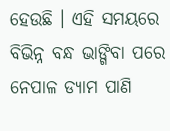ହେଉଛି । ଏହି ସମୟରେ ବିଭିନ୍ନ ବନ୍ଧ ଭାଙ୍ଗିବା ପରେ ନେପାଳ ଡ୍ୟାମ ପାଣି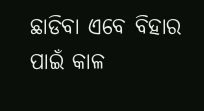ଛାଡିବା ଏବେ ବିହାର ପାଇଁ କାଳ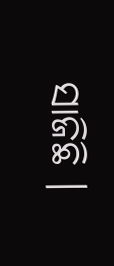ସାଜିଛି ।